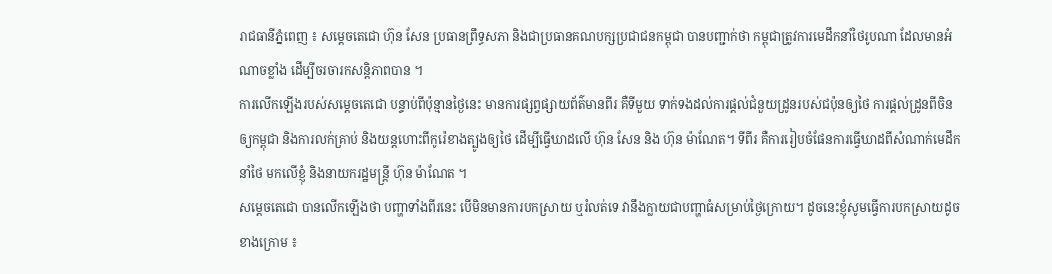រាជធានីភ្នំពេញ ៖ សម្តេចតេជោ ហ៊ុន សែន ប្រធានព្រឹទ្ធសភា និងជាប្រធានគណបក្សប្រជាជនកម្ពុជា បានបញ្ជាក់ថា កម្ពុជាត្រូវការមេដឹកនាំថៃរូបណា ដែលមានអំណាចខ្លាំង ដើម្បីចរចារកសន្តិភាពបាន ។
ការលើកឡើងរបស់សម្តេចតេជោ បន្ទាប់ពីប៉ុន្មានថ្ងៃនេះ មានការផ្សព្វផ្សាយព័ត៌មានពីរ គឺទីមួយ ទាក់ទងដល់ការផ្តល់ជំនួយដ្រូនរបស់ជប៉ុនឲ្យថៃ ការផ្តល់ដ្រូនពីចិនឲ្យកម្ពុជា និងការលក់គ្រាប់ និងយន្តហោះពីកូរ៉េខាងត្បូងឲ្យថៃ ដើម្បីធ្វើឃាដលើ ហ៊ុន សែន និង ហ៊ុន ម៉ាណែត។ ទីពីរ គឺការរៀបចំផែនការធ្វើឃាដពីសំណាក់មេដឹកនាំថៃ មកលើខ្ញុំ និងនាយករដ្ឋមន្ត្រី ហ៊ុន ម៉ាណែត ។
សម្តេចតេជោ បានលើកឡើងថា បញ្ហាទាំងពីរនេះ បើមិនមានការបកស្រាយ ឬរំលត់ទេ វានឹងក្លាយជាបញ្ហាធំសម្រាប់ថ្ងៃក្រោយ។ ដូចនេះខ្ញុំសូមធ្វើការបកស្រាយដូចខាងក្រោម ៖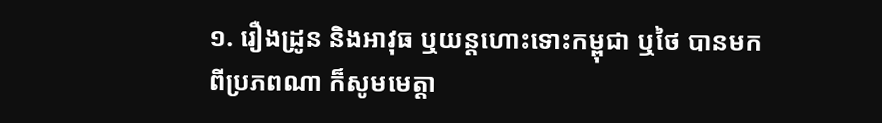១. រឿងដ្រូន និងអាវុធ ឬយន្តហោះទោះកម្ពុជា ឬថៃ បានមកពីប្រភពណា ក៏សូមមេត្តា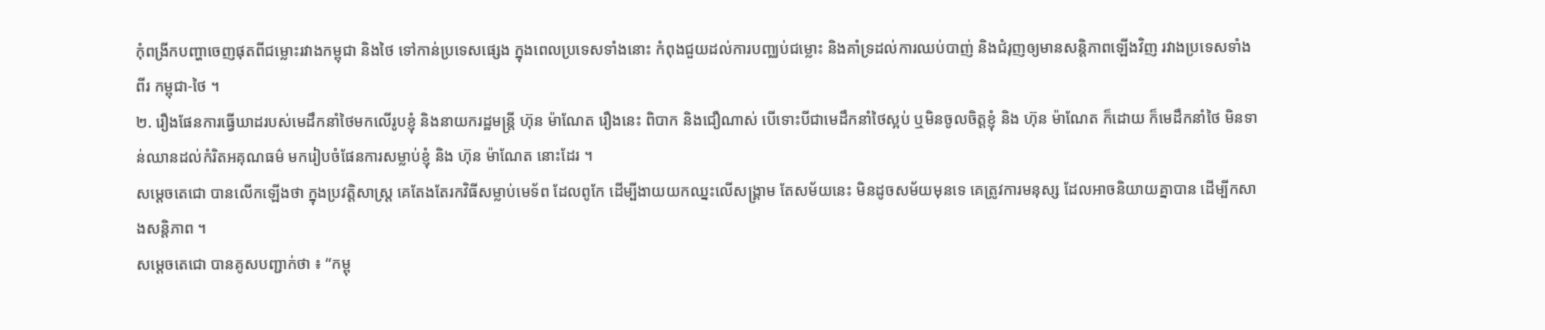កុំពង្រីកបញ្ហាចេញផុតពីជម្លោះរវាងកម្ពុជា និងថៃ ទៅកាន់ប្រទេសផ្សេង ក្នុងពេលប្រទេសទាំងនោះ កំពុងជួយដល់ការបញ្ឈប់ជម្លោះ និងគាំទ្រដល់ការឈប់បាញ់ និងជំរុញឲ្យមានសន្តិភាពឡើងវិញ រវាងប្រទេសទាំងពីរ កម្ពុជា-ថៃ ។
២. រឿងផែនការធ្វើឃាដរបស់មេដឹកនាំថៃមកលើរូបខ្ញុំ និងនាយករដ្ឋមន្ត្រី ហ៊ុន ម៉ាណែត រឿងនេះ ពិបាក និងជឿណាស់ បើទោះបីជាមេដឹកនាំថៃស្អប់ ឬមិនចូលចិត្តខ្ញុំ និង ហ៊ុន ម៉ាណែត ក៏ដោយ ក៏មេដឹកនាំថៃ មិនទាន់ឈានដល់កំរិតអគុណធម៌ មករៀបចំផែនការសម្លាប់ខ្ញុំ និង ហ៊ុន ម៉ាណែត នោះដែរ ។
សម្តេចតេជោ បានលើកឡើងថា ក្នុងប្រវត្តិសាស្ត្រ គេតែងតែរកវិធីសម្លាប់មេទ័ព ដែលពូកែ ដើម្បីងាយយកឈ្នះលើសង្គ្រាម តែសម័យនេះ មិនដូចសម័យមុនទេ គេត្រូវការមនុស្ស ដែលអាចនិយាយគ្នាបាន ដើម្បីកសាងសន្តិភាព ។
សម្តេចតេជោ បានគូសបញ្ជាក់ថា ៖ “កម្ពុ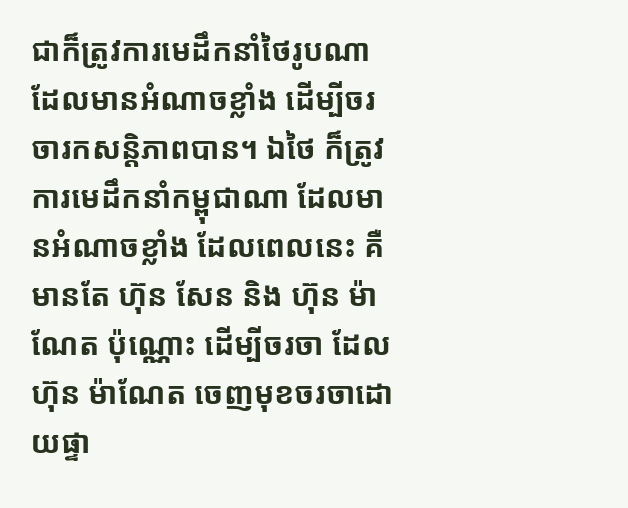ជាក៏ត្រូវការមេដឹកនាំថៃរូបណា ដែលមានអំណាចខ្លាំង ដើម្បីចរចារកសន្តិភាពបាន។ ឯថៃ ក៏ត្រូវការមេដឹកនាំកម្ពុជាណា ដែលមានអំណាចខ្លាំង ដែលពេលនេះ គឺមានតែ ហ៊ុន សែន និង ហ៊ុន ម៉ាណែត ប៉ុណ្ណោះ ដើម្បីចរចា ដែល ហ៊ុន ម៉ាណែត ចេញមុខចរចាដោយផ្ទា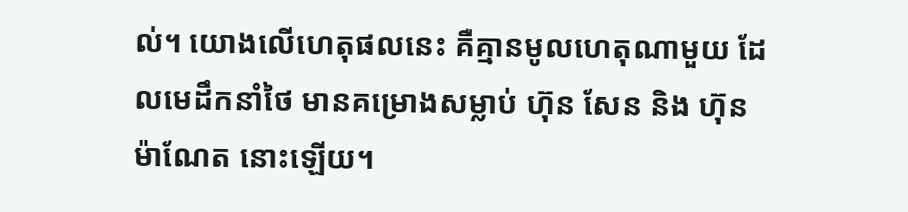ល់។ យោងលើហេតុផលនេះ គឺគ្មានមូលហេតុណាមួយ ដែលមេដឹកនាំថៃ មានគម្រោងសម្លាប់ ហ៊ុន សែន និង ហ៊ុន ម៉ាណែត នោះឡើយ។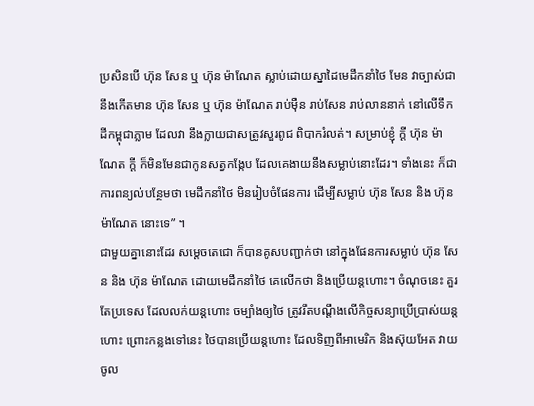ប្រសិនបើ ហ៊ុន សែន ឬ ហ៊ុន ម៉ាណែត ស្លាប់ដោយស្នាដៃមេដឹកនាំថៃ មែន វាច្បាស់ជា នឹងកើតមាន ហ៊ុន សែន ឬ ហ៊ុន ម៉ាណែត រាប់ម៉ឺន រាប់សែន រាប់លាននាក់ នៅលើទឹកដីកម្ពុជាភ្លាម ដែលវា នឹងក្លាយជាសត្រូវសួរពូជ ពិបាករំលត់។ សម្រាប់ខ្ញុំ ក្តី ហ៊ុន ម៉ាណែត ក្តី ក៏មិនមែនជាកូនសត្វកង្កែប ដែលគេងាយនឹងសម្លាប់នោះដែរ។ ទាំងនេះ ក៏ជាការពន្យល់បន្ថែមថា មេដឹកនាំថៃ មិនរៀបចំផែនការ ដើម្បីសម្លាប់ ហ៊ុន សែន និង ហ៊ុន ម៉ាណែត នោះទេ” ។
ជាមួយគ្នានោះដែរ សម្តេចតេជោ ក៏បានគូសបញ្ជាក់ថា នៅក្នុងផែនការសម្លាប់ ហ៊ុន សែន និង ហ៊ុន ម៉ាណែត ដោយមេដឹកនាំថៃ គេលើកថា និងប្រើយន្តហោះ។ ចំណុចនេះ គួរតែប្រទេស ដែលលក់យន្តហោះ ចម្បាំងឲ្យថៃ ត្រូវរឹតបណ្តឹងលើកិច្ចសន្យាប្រើប្រាស់យន្តហោះ ព្រោះកន្លងទៅនេះ ថៃបានប្រើយន្តហោះ ដែលទិញពីអាមេរិក និងស៊ុយអែត វាយចូល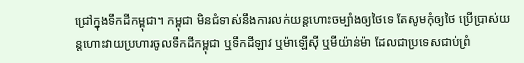ជ្រៅក្នុងទឹកដីកម្ពុជា។ កម្ពុជា មិនជំទាស់នឹងការលក់យន្តហោះចម្បាំងឲ្យថៃទេ តែសូមកុំឲ្យថៃ ប្រើប្រាស់យន្តហោះវាយប្រហារចូលទឹកដីកម្ពុជា ឬទឹកដីឡាវ ឬម៉ាឡើស៊ី ឬមីយ៉ាន់ម៉ា ដែលជាប្រទេសជាប់ព្រំ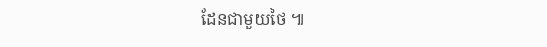ដែនជាមួយថៃ ៕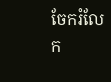ចែករំលែក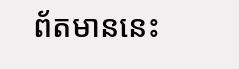ព័តមាននេះ